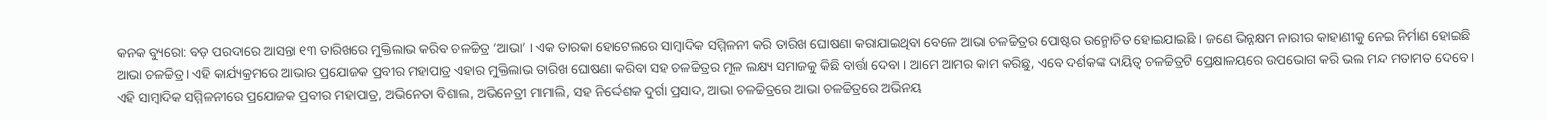କନକ ବ୍ୟୁରୋ: ବଡ଼ ପରଦାରେ ଆସନ୍ତା ୧୩ ତାରିଖରେ ମୁକ୍ତିଲାଭ କରିବ ଚଳଚ୍ଚିତ୍ର ‘ଆଭା’ । ଏକ ତାରକା ହୋଟେଲରେ ସାମ୍ବାଦିକ ସମ୍ମିଳନୀ କରି ତାରିଖ ଘୋଷଣା କରାଯାଇଥିବା ବେଳେ ଆଭା ଚଳଚ୍ଚିତ୍ରର ପୋଷ୍ଟର ଉନ୍ମୋଚିତ ହୋଇଯାଇଛି । ଜଣେ ଭିନ୍ନକ୍ଷମ ନାରୀର କାହାଣୀକୁ ନେଇ ନିର୍ମାଣ ହୋଇଛି ଆଭା ଚଳଚ୍ଚିତ୍ର। ଏହି କାର୍ଯ୍ୟକ୍ରମରେ ଆଭାର ପ୍ରଯୋଜକ ପ୍ରବୀର ମହାପାତ୍ର ଏହାର ମୁକ୍ତିଲାଭ ତାରିଖ ଘୋଷଣା କରିବା ସହ ଚଳଚ୍ଚିତ୍ରର ମୂଳ ଲକ୍ଷ୍ୟ ସମାଜକୁ କିଛି ବାର୍ତ୍ତା ଦେବା । ଆମେ ଆମର କାମ କରିଛୁ, ଏବେ ଦର୍ଶକଙ୍କ ଦାୟିତ୍ୱ ଚଳଚ୍ଚିତ୍ରଟି ପ୍ରେକ୍ଷାଳୟରେ ଉପଭୋଗ କରି ଭଲ ମନ୍ଦ ମତାମତ ଦେବେ । ଏହି ସାମ୍ବାଦିକ ସମ୍ମିଳନୀରେ ପ୍ରଯୋଜକ ପ୍ରବୀର ମହାପାତ୍ର, ଅଭିନେତା ବିଶାଲ, ଅଭିନେତ୍ରୀ ମାମାଲି, ସହ ନିର୍ଦ୍ଦେଶକ ଦୁର୍ଗା ପ୍ରସାଦ, ଆଭା ଚଳଚ୍ଚିତ୍ରରେ ଆଭା ଚଳଚ୍ଚିତ୍ରରେ ଅଭିନୟ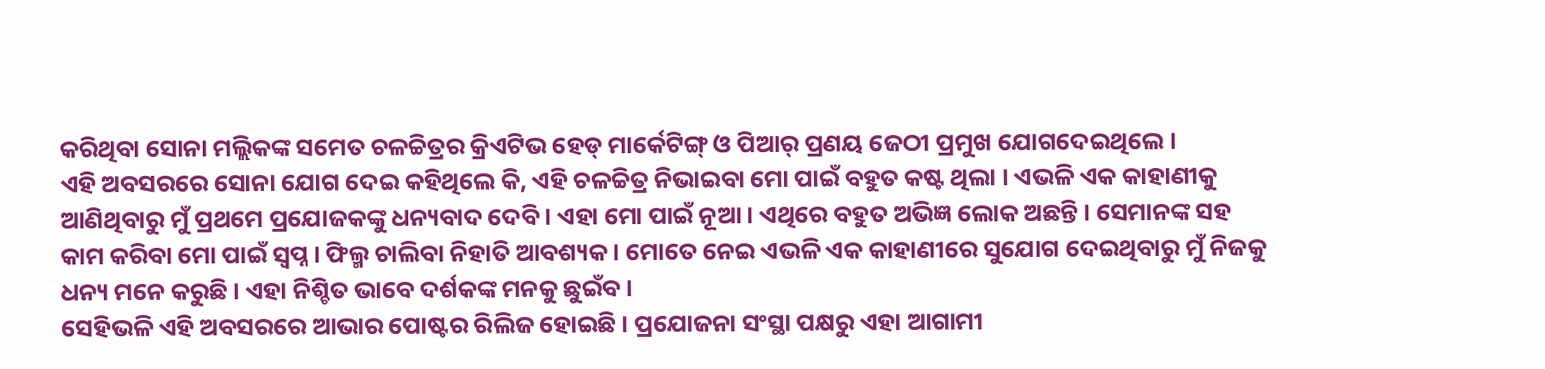କରିଥିବା ସୋନା ମଲ୍ଲିକଙ୍କ ସମେତ ଚଳଚ୍ଚିତ୍ରର କ୍ରିଏଟିଭ ହେଡ୍ ମାର୍କେଟିଙ୍ଗ୍ ଓ ପିଆର୍ ପ୍ରଣୟ ଜେଠୀ ପ୍ରମୁଖ ଯୋଗଦେଇଥିଲେ ।
ଏହି ଅବସରରେ ସୋନା ଯୋଗ ଦେଇ କହିଥିଲେ କି, ଏହି ଚଳଚ୍ଚିତ୍ର ନିଭାଇବା ମୋ ପାଇଁ ବହୁତ କଷ୍ଟ ଥିଲା । ଏଭଳି ଏକ କାହାଣୀକୁ ଆଣିଥିବାରୁ ମୁଁ ପ୍ରଥମେ ପ୍ରଯୋଜକଙ୍କୁ ଧନ୍ୟବାଦ ଦେବି । ଏହା ମୋ ପାଇଁ ନୂଆ । ଏଥିରେ ବହୁତ ଅଭିଜ୍ଞ ଲୋକ ଅଛନ୍ତି । ସେମାନଙ୍କ ସହ କାମ କରିବା ମୋ ପାଇଁ ସ୍ବପ୍ନ । ଫିଲ୍ମ ଚାଲିବା ନିହାତି ଆବଶ୍ୟକ । ମୋତେ ନେଇ ଏଭଳି ଏକ କାହାଣୀରେ ସୁଯୋଗ ଦେଇଥିବାରୁ ମୁଁ ନିଜକୁ ଧନ୍ୟ ମନେ କରୁଛି । ଏହା ନିଶ୍ଚିତ ଭାବେ ଦର୍ଶକଙ୍କ ମନକୁ ଛୁଇଁବ ।
ସେହିଭଳି ଏହି ଅବସରରେ ଆଭାର ପୋଷ୍ଟର ରିଲିଜ ହୋଇଛି । ପ୍ରଯୋଜନା ସଂସ୍ଥା ପକ୍ଷରୁ ଏହା ଆଗାମୀ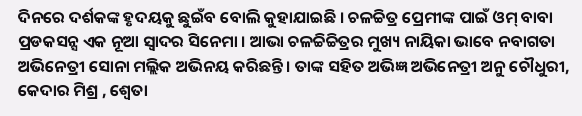ଦିନରେ ଦର୍ଶକଙ୍କ ହୃଦୟକୁ ଛୁଇଁବ ବୋଲି କୁହାଯାଇଛି । ଚଳଚ୍ଚିତ୍ର ପ୍ରେମୀଙ୍କ ପାଇଁ ଓମ୍ ବାବା ପ୍ରଡକସନ୍ସ ଏକ ନୂଆ ସ୍ୱାଦର ସିନେମା । ଆଭା ଚଳଚ୍ଚିଚ୍ଚିତ୍ରର ମୁଖ୍ୟ ନାୟିକା ଭାବେ ନବାଗତା ଅଭିନେତ୍ରୀ ସୋନା ମଲ୍ଲିକ ଅଭିନୟ କରିଛନ୍ତି । ତାଙ୍କ ସହିତ ଅଭିଜ୍ଞ ଅଭିନେତ୍ରୀ ଅନୁ ଚୌଧୁରୀ, କେଦାର ମିଶ୍ର , ଶ୍ଵେତା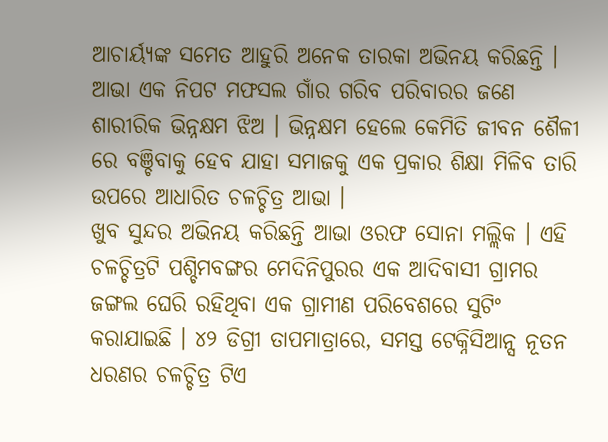ଆଚାର୍ୟ୍ୟଙ୍କ ସମେତ ଆହୁରି ଅନେକ ତାରକା ଅଭିନୟ କରିଛନ୍ତି । ଆଭା ଏକ ନିପଟ ମଫସଲ ଗାଁର ଗରିବ ପରିବାରର ଜଣେ ଶାରୀରିକ ଭିନ୍ନକ୍ଷମ ଝିଅ । ଭିନ୍ନକ୍ଷମ ହେଲେ କେମିତି ଜୀବନ ଶୈଳୀ ରେ ବଞ୍ଚିବାକୁ ହେବ ଯାହା ସମାଜକୁ ଏକ ପ୍ରକାର ଶିକ୍ଷା ମିଳିବ ତାରି ଉପରେ ଆଧାରିତ ଚଳଚ୍ଚିତ୍ର ଆଭା ।
ଖୁବ ସୁନ୍ଦର ଅଭିନୟ କରିଛନ୍ତି ଆଭା ଓରଫ ସୋନା ମଲ୍ଲିକ । ଏହି ଚଳଚ୍ଚିତ୍ରଟି ପଶ୍ଚିମବଙ୍ଗର ମେଦିନିପୁରର ଏକ ଆଦିବାସୀ ଗ୍ରାମର ଜଙ୍ଗଲ ଘେରି ରହିଥିବା ଏକ ଗ୍ରାମୀଣ ପରିବେଶରେ ସୁଟିଂ କରାଯାଇଛି । ୪୨ ଡିଗ୍ରୀ ତାପମାତ୍ରାରେ, ସମସ୍ତ ଟେକ୍ନିସିଆନ୍ସ ନୂତନ ଧରଣର ଚଳଚ୍ଚିତ୍ର ଟିଏ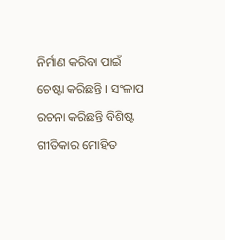ନିର୍ମାଣ କରିବା ପାଇଁ ଚେଷ୍ଟା କରିଛନ୍ତି । ସଂଳାପ ରଚନା କରିଛନ୍ତି ବିଶିଷ୍ଟ ଗୀତିକାର ମୋହିତ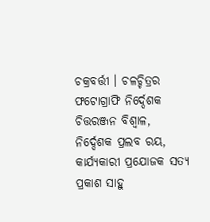ଚକ୍ରବର୍ତ୍ତୀ । ଚଳଚ୍ଚିତ୍ରର ଫଟୋଗ୍ରାଫି ନିର୍ଦ୍ଦେଶକ ଚିତ୍ତରଞ୍ଜନ ବିଶ୍ୱାଳ, ନିର୍ଦ୍ଦେଶକ ପ୍ରଲବ ରୟ, କାର୍ଯ୍ୟକାରୀ ପ୍ରଯୋଜକ ସତ୍ୟ ପ୍ରକାଶ ସାହୁ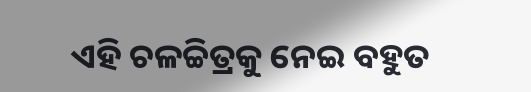ଏହି ଚଳଚ୍ଚିତ୍ରକୁ ନେଇ ବହୁତ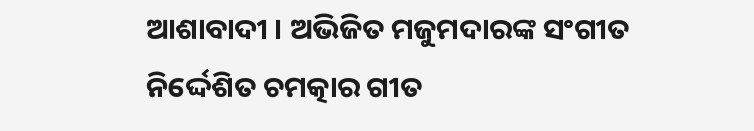ଆଶାବାଦୀ । ଅଭିଜିତ ମଜୁମଦାରଙ୍କ ସଂଗୀତ ନିର୍ଦ୍ଦେଶିତ ଚମତ୍କାର ଗୀତ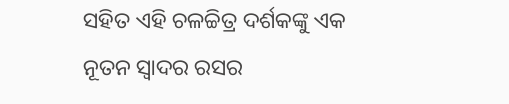ସହିତ ଏହି ଚଳଚ୍ଚିତ୍ର ଦର୍ଶକଙ୍କୁ ଏକ ନୂତନ ସ୍ୱାଦର ରସର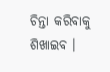ଚିନ୍ତା କରିବାକୁ ଶିଖାଇବ ।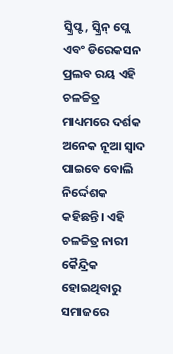ସ୍କ୍ରିପ୍ଟ, ସ୍କ୍ରିନ୍ ପ୍ଲେ ଏବଂ ଡିରେକସନ ପ୍ରଲବ ରୟ ଏହି ଚଳଚ୍ଚିତ୍ର ମାଧ୍ୟମରେ ଦର୍ଶକ ଅନେକ ନୂଆ ସ୍ୱାଦ ପାଇବେ ବୋଲି ନିର୍ଦ୍ଦେଶକ କହିଛନ୍ତି। ଏହି ଚଳଚ୍ଚିତ୍ର ନାରୀ କୈନ୍ଦ୍ରିକ ହୋଇଥିବାରୁ ସମାଜରେ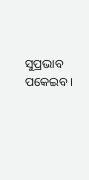ସୁପ୍ରଭାବ ପକେଇବ।